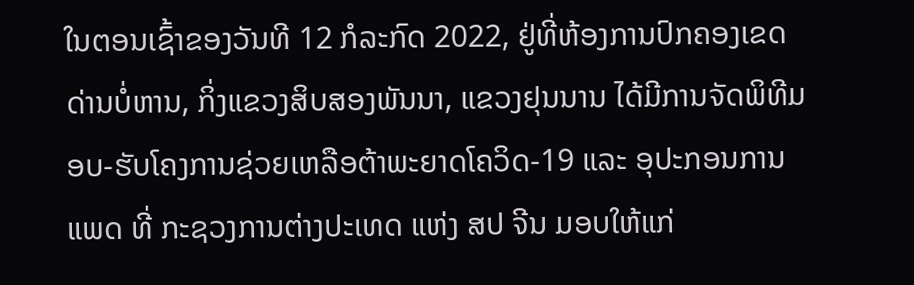ໃນຕອນເຊົ້າຂອງວັນທີ 12 ກໍລະກົດ 2022, ຢູ່ທີ່ຫ້ອງການປົກຄອງເຂດດ່ານບໍ່ຫານ, ກິ່ງແຂວງສິບສອງພັນນາ, ແຂວງຢຸນນານ ໄດ້ມີການຈັດພິທີມອບ-ຮັບໂຄງການຊ່ວຍເຫລືອຕ້າພະຍາດໂຄວິດ-19 ແລະ ອຸປະກອນການແພດ ທີ່ ກະຊວງການຕ່າງປະເທດ ແຫ່ງ ສປ ຈີນ ມອບໃຫ້ແກ່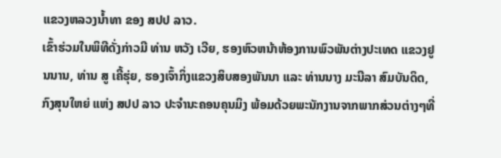ແຂວງຫລວງນໍ້າທາ ຂອງ ສປປ ລາວ.
ເຂົ້າຮ່ວມໃນພິທີດັ່ງກ່າວມີ ທ່ານ ຫວັງ ເວີຍ, ຮອງຫົວຫນ້າຫ້ອງການພົວພັນຕ່າງປະເທດ ແຂວງຢູນນານ, ທ່ານ ສູ ເຄີ້ຮຸ່ຍ, ຮອງເຈົ້າກິ່ງແຂວງສິບສອງພັນນາ ແລະ ທ່ານນາງ ມະນີລາ ສົມບັນດິດ, ກົງສຸນໃຫຍ່ ແຫ່ງ ສປປ ລາວ ປະຈໍານະຄອນຄຸນມິງ ພ້ອມດ້ວຍພະນັກງານຈາກພາກສ່ວນຕ່າງໆທີ່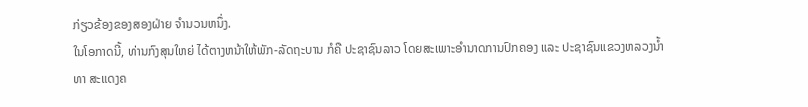ກ່ຽວຂ້ອງຂອງສອງຝ່າຍ ຈໍານວນຫນຶ່ງ.
ໃນໂອກາດນີ້, ທ່ານກົງສຸນໃຫຍ່ ໄດ້ຕາງຫນ້າໃຫ້ພັກ-ລັດຖະບານ ກໍຄື ປະຊາຊົນລາວ ໂດຍສະເພາະອໍານາດການປົກຄອງ ແລະ ປະຊາຊົນແຂວງຫລວງນໍ້າທາ ສະແດງຄ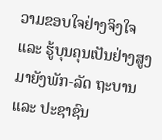ວາມຂອບໃຈຢ່າງຈິງໃຈ ແລະ ຮູ້ບຸນຄຸນເປັນຢ່າງສູງ ມາຍັງພັກ-ລັດ ຖະບານ ແລະ ປະຊາຊົນ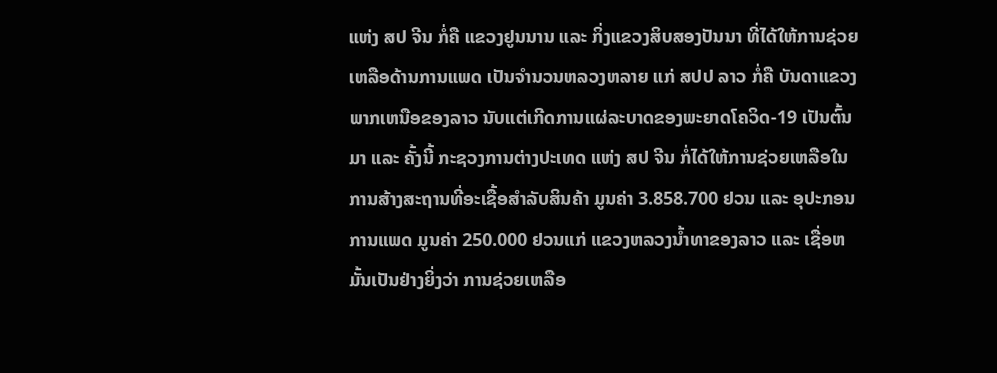ແຫ່ງ ສປ ຈີນ ກໍ່ຄື ແຂວງຢູນນານ ແລະ ກິ່ງແຂວງສິບສອງປັນນາ ທີ່ໄດ້ໃຫ້ການຊ່ວຍເຫລືອດ້ານການແພດ ເປັນຈໍານວນຫລວງຫລາຍ ແກ່ ສປປ ລາວ ກໍ່ຄື ບັນດາແຂວງພາກເຫນືອຂອງລາວ ນັບແຕ່ເກີດການແຜ່ລະບາດຂອງພະຍາດໂຄວິດ-19 ເປັນຕົ້ນມາ ແລະ ຄັ້ງນີ້ ກະຊວງການຕ່າງປະເທດ ແຫ່ງ ສປ ຈີນ ກໍ່ໄດ້ໃຫ້ການຊ່ວຍເຫລືອໃນການສ້າງສະຖານທີ່ອະເຊື້ອສໍາລັບສິນຄ້າ ມູນຄ່າ 3.858.700 ຢວນ ແລະ ອຸປະກອນການແພດ ມູນຄ່າ 250.000 ຢວນແກ່ ແຂວງຫລວງນໍ້າທາຂອງລາວ ແລະ ເຊື່ອຫມັ້ນເປັນຢ່າງຍິ່ງວ່າ ການຊ່ວຍເຫລືອ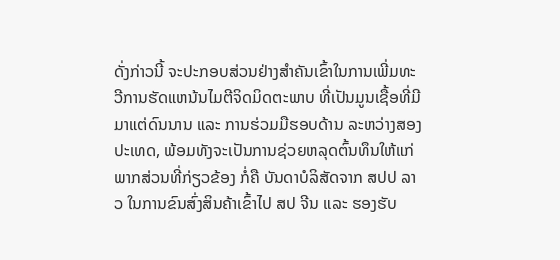ດັ່ງກ່າວນີ້ ຈະປະກອບສ່ວນຢ່າງສໍາຄັນເຂົ້າໃນການເພີ່ມທະວີການຮັດແຫນ້ນໄມຕີຈິດມິດຕະພາບ ທີ່ເປັນມູນເຊື້ອທີ່ມີມາແຕ່ດົນນານ ແລະ ການຮ່ວມມືຮອບດ້ານ ລະຫວ່າງສອງປະເທດ, ພ້ອມທັງຈະເປັນການຊ່ວຍຫລຸດຕົ້ນທຶນໃຫ້ແກ່ພາກສ່ວນທີ່ກ່ຽວຂ້ອງ ກໍ່ຄື ບັນດາບໍລິສັດຈາກ ສປປ ລາວ ໃນການຂົນສົ່ງສິນຄ້າເຂົ້າໄປ ສປ ຈີນ ແລະ ຮອງຮັບ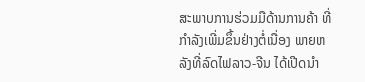ສະພາບການຮ່ວມມືດ້ານການຄ້າ ທີ່ກຳລັງເພີ່ມຂຶ້ນຢ່າງຕໍ່ເນື່ອງ ພາຍຫລັງທີ່ລົດໄຟລາວ-ຈີນ ໄດ້ເປີດນໍາ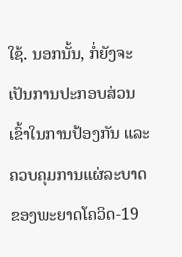ໃຊ້. ນອກນັ້ນ, ກໍ່ຍັງຈະເປັນການປະກອບສ່ວນເຂົ້າໃນການປ້ອງກັນ ແລະ ຄວບຄຸມການແຜ່ລະບາດຂອງພະຍາດໂຄວິດ-19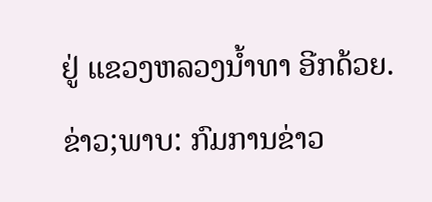ຢູ່ ແຂວງຫລວງນໍ້າທາ ອີກດ້ວຍ.
ຂ່າວ;ພາບ: ກົມການຂ່າວ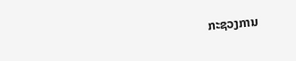ກະຊວງການ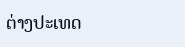ຕ່າງປະເທດ